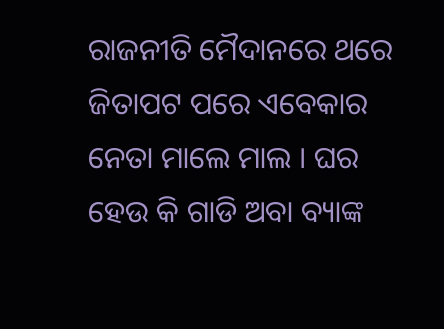ରାଜନୀତି ମୈଦାନରେ ଥରେ ଜିତାପଟ ପରେ ଏବେକାର ନେତା ମାଲେ ମାଲ । ଘର ହେଉ କି ଗାଡି ଅବା ବ୍ୟାଙ୍କ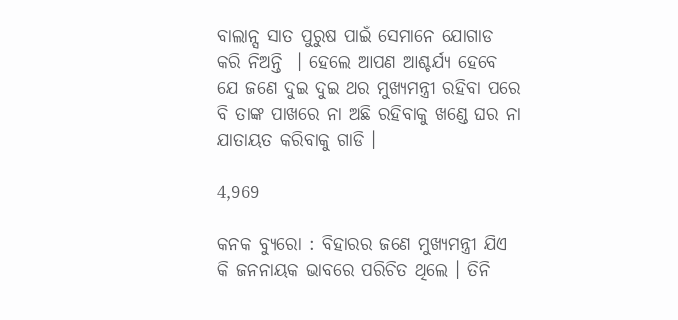ବାଲାନ୍ସ ସାତ ପୁରୁଷ ପାଇଁ ସେମାନେ ଯୋଗାଡ କରି ନିଅନ୍ତି  । ହେଲେ ଆପଣ ଆଶ୍ଚର୍ଯ୍ୟ ହେବେ ଯେ ଜଣେ ଦୁଇ ଦୁଇ ଥର ମୁଖ୍ୟମନ୍ତ୍ରୀ ରହିବା ପରେ ବି ତାଙ୍କ ପାଖରେ ନା ଅଛି ରହିବାକୁ ଖଣ୍ଡେ ଘର ନା ଯାତାୟତ କରିବାକୁ ଗାଡି ।

4,969

କନକ ବ୍ୟୁରୋ : ବିହାରର ଜଣେ ମୁଖ୍ୟମନ୍ତ୍ରୀ ଯିଏ କି ଜନନାୟକ ଭାବରେ ପରିଚିତ ଥିଲେ । ତିନି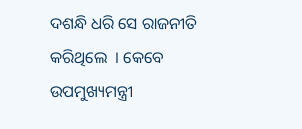ଦଶନ୍ଧି ଧରି ସେ ରାଜନୀତି କରିଥିଲେ  । କେବେ ଉପମୁଖ୍ୟମନ୍ତ୍ରୀ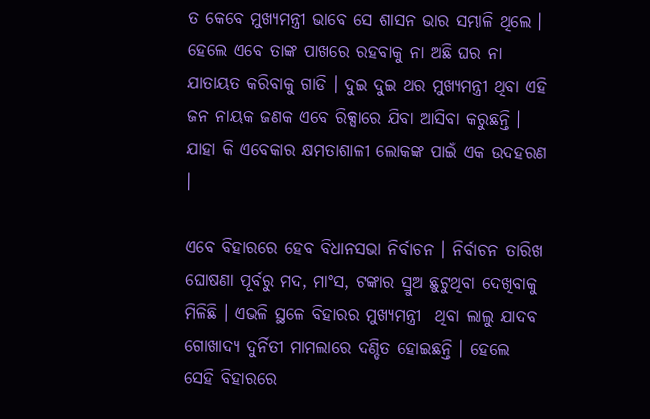ତ କେବେ ମୁଖ୍ୟମନ୍ତ୍ରୀ ଭାବେ ସେ ଶାସନ ଭାର ସମ୍ଭାଳି ଥିଲେ । ହେଲେ ଏବେ ତାଙ୍କ ପାଖରେ ରହବାକୁ ନା ଅଛି ଘର ନା ଯାତାୟତ କରିବାକୁ ଗାଡି । ଦୁଇ ଦୁଇ ଥର ମୁଖ୍ୟମନ୍ତ୍ରୀ ଥିବା ଏହି ଜନ ନାୟକ ଜଣକ ଏବେ ରିକ୍ସାରେ ଯିବା ଆସିବା କରୁଛନ୍ତି । ଯାହା କି ଏବେକାର କ୍ଷମତାଶାଳୀ ଲୋକଙ୍କ ପାଇଁ ଏକ ଉଦହରଣ ।

ଏବେ ବିହାରରେ ହେବ ବିଧାନସଭା ନିର୍ବାଚନ । ନିର୍ବାଚନ ତାରିଖ ଘୋଷଣା ପୂର୍ବରୁ ମଦ, ମାଂସ, ଟଙ୍କାର ସ୍ରୁଅ ଛୁଟୁଥିବା ଦେଖିବାକୁ ମିଳିଛି । ଏଭଳି ସ୍ଥଳେ ବିହାରର ମୁଖ୍ୟମନ୍ତ୍ରୀ  ଥିବା ଲାଲୁ ଯାଦବ ଗୋଖାଦ୍ୟ ଦୁର୍ନିତୀ ମାମଲାରେ ଦଣ୍ଡିତ ହୋଇଛନ୍ତି । ହେଲେ ସେହି ବିହାରରେ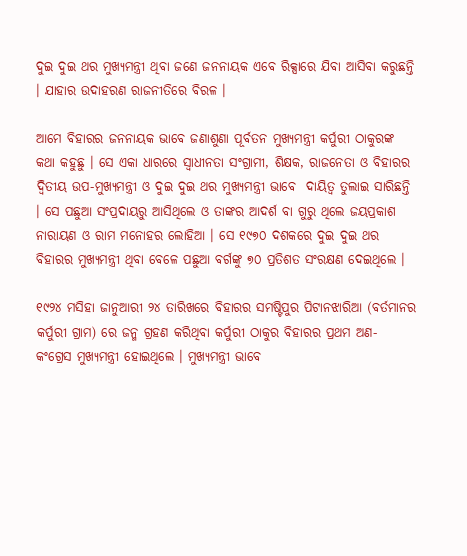ଦୁଇ ଦୁଇ ଥର ମୁଖ୍ୟମନ୍ତ୍ରୀ ଥିବା ଜଣେ ଜନନାୟକ ଏବେ ରିକ୍ସାରେ ଯିବା ଆସିବା କରୁଛନ୍ତି । ଯାହାର ଉଦାହରଣ ରାଜନୀତିରେ ବିରଳ ।

ଆମେ ବିହାରର ଜନନାୟକ ଭାବେ ଜଣାଶୁଣା ପୂର୍ବତନ ମୁଖ୍ୟମନ୍ତ୍ରୀ କର୍ପୁରୀ ଠାକୁରଙ୍କ କଥା କହୁଛୁ । ସେ ଏକା ଧାରରେ ସ୍ୱାଧୀନତା ସଂଗ୍ରାମୀ, ଶିକ୍ଷକ, ରାଜନେତା ଓ ବିହାରର ଦ୍ୱିତୀୟ ଉପ-ମୁଖ୍ୟମନ୍ତ୍ରୀ ଓ ଦୁଇ ଦୁଇ ଥର ମୁଖ୍ୟମନ୍ତ୍ରୀ ଭାବେ  ଦାୟିତ୍ୱ ତୁଲାଇ ସାରିଛନ୍ତି । ସେ ପଛୁଆ ସଂପ୍ରଦାୟରୁ ଆସିଥିଲେ ଓ ତାଙ୍କର ଆଦର୍ଶ ବା ଗୁରୁ ଥିଲେ ଜୟପ୍ରକାଶ ନାରାୟଣ ଓ ରାମ ମନୋହର ଲୋହିଆ । ସେ ୧୯୭୦ ଦଶକରେ ଦୁଇ ଦୁଇ ଥର ବିହାରର ମୁଖ୍ୟମନ୍ତ୍ରୀ ଥିବା ବେଳେ ପଛୁଆ ବର୍ଗଙ୍କୁ ୭୦ ପ୍ରତିଶତ ସଂରକ୍ଷଣ ଦେଇଥିଲେ ।

୧୯୨୪ ମସିହା ଜାନୁଆରୀ ୨୪ ତାରିଖରେ ବିହାରର ସମଷ୍ଟିପୁର ପିଟାନଝାରିଆ (ବର୍ତମାନର କର୍ପୁରୀ ଗ୍ରାମ) ରେ ଜନ୍ମ ଗ୍ରହଣ କରିଥିବା କର୍ପୁରୀ ଠାକୁର ବିହାରର ପ୍ରଥମ ଅଣ- କଂଗ୍ରେସ ମୁଖ୍ୟମନ୍ତ୍ରୀ ହୋଇଥିଲେ । ମୁଖ୍ୟମନ୍ତ୍ରୀ ଭାବେ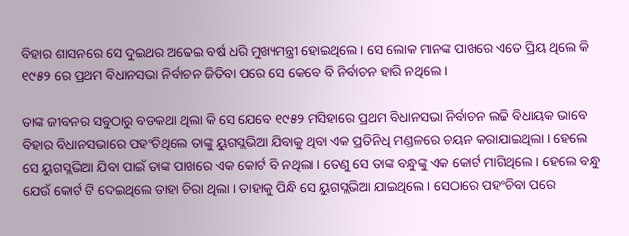ବିହାର ଶାସନରେ ସେ ଦୁଇଥର ଅଢେଇ ବର୍ଷ ଧରି ମୁଖ୍ୟମନ୍ତ୍ରୀ ହୋଇଥିଲେ । ସେ ଲୋକ ମାନଙ୍କ ପାଖରେ ଏତେ ପ୍ରିୟ ଥିଲେ କି ୧୯୫୨ ରେ ପ୍ରଥମ ବିଧାନସଭା ନିର୍ବାଚନ ଜିତିବା ପରେ ସେ କେବେ ବି ନିର୍ବାଚନ ହାରି ନଥିଲେ ।

ତାଙ୍କ ଜୀବନର ସବୁଠାରୁ ବଡକଥା ଥିଲା କି ସେ ଯେବେ ୧୯୫୨ ମସିହାରେ ପ୍ରଥମ ବିଧାନସଭା ନିର୍ବାଚନ ଲଢି ବିଧାୟକ ଭାବେ ବିହାର ବିଧାନସଭାରେ ପହଂଚିଥିଲେ ତାଙ୍କୁ ୟୁଗସ୍ଲଭିଆ ଯିବାକୁ ଥିବା ଏକ ପ୍ରତିନିଧି ମଣ୍ଡଳରେ ଚୟନ କରାଯାଇଥିଲା । ହେଲେ ସେ ୟୁଗସ୍ଲଭିଆ ଯିବା ପାଇଁ ତାଙ୍କ ପାଖରେ ଏକ କୋର୍ଟ ବି ନଥିଲା । ତେଣୁ ସେ ତାଙ୍କ ବନ୍ଧୁଙ୍କୁ ଏକ କୋର୍ଟ ମାଗିଥିଲେ । ହେଲେ ବନ୍ଧୁ ଯେଉଁ କୋର୍ଟ ଟି ଦେଇଥିଲେ ତାହା ଚିରା ଥିଲା । ତାହାକୁ ପିନ୍ଧି ସେ ୟୁଗସ୍ଲଭିଆ ଯାଇଥିଲେ । ସେଠାରେ ପହଂଚିବା ପରେ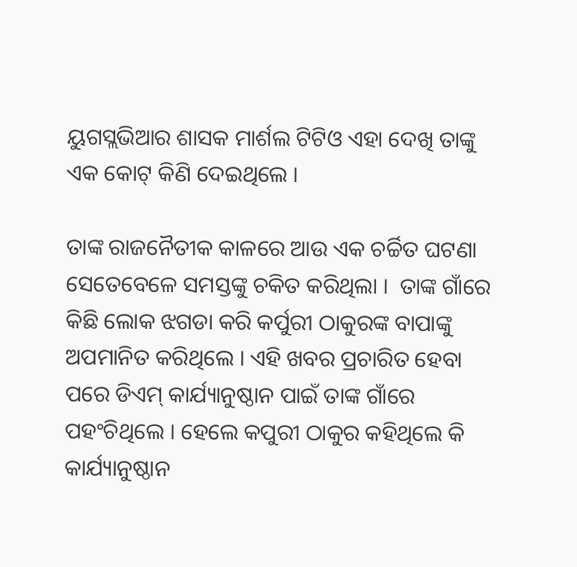ୟୁଗସ୍ଲଭିଆର ଶାସକ ମାର୍ଶଲ ଟିଟିଓ ଏହା ଦେଖି ତାଙ୍କୁ ଏକ କୋଟ୍ କିଣି ଦେଇଥିଲେ ।

ତାଙ୍କ ରାଜନୈତୀକ କାଳରେ ଆଉ ଏକ ଚର୍ଚ୍ଚିତ ଘଟଣା ସେତେବେଳେ ସମସ୍ତଙ୍କୁ ଚକିତ କରିଥିଲା ।  ତାଙ୍କ ଗାଁରେ କିଛି ଲୋକ ଝଗଡା କରି କର୍ପୁରୀ ଠାକୁରଙ୍କ ବାପାଙ୍କୁ ଅପମାନିତ କରିଥିଲେ । ଏହି ଖବର ପ୍ରଚାରିତ ହେବା ପରେ ଡିଏମ୍ କାର୍ଯ୍ୟାନୁଷ୍ଠାନ ପାଇଁ ତାଙ୍କ ଗାଁରେ ପହଂଚିଥିଲେ । ହେଲେ କପୁରୀ ଠାକୁର କହିଥିଲେ କି କାର୍ଯ୍ୟାନୁଷ୍ଠାନ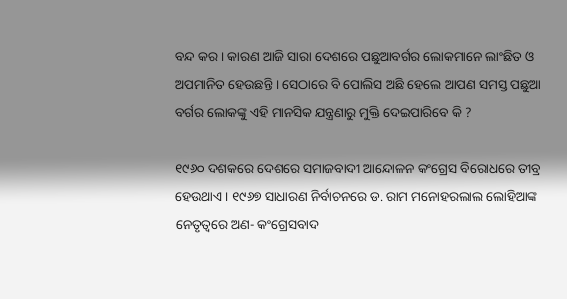ବନ୍ଦ କର । କାରଣ ଆଜି ସାରା ଦେଶରେ ପଛୁଆବର୍ଗର ଲୋକମାନେ ଲାଂଛିତ ଓ ଅପମାନିତ ହେଉଛନ୍ତି । ସେଠାରେ ବି ପୋଲିସ ଅଛି ହେଲେ ଆପଣ ସମସ୍ତ ପଛୁଆ ବର୍ଗର ଲୋକଙ୍କୁ ଏହି ମାନସିକ ଯନ୍ତ୍ରଣାରୁ ମୁକ୍ତି ଦେଇପାରିବେ କି ?

୧୯୬୦ ଦଶକରେ ଦେଶରେ ସମାଜବାଦୀ ଆନ୍ଦୋଳନ କଂଗ୍ରେସ ବିରୋଧରେ ତୀବ୍ର ହେଉଥାଏ । ୧୯୬୭ ସାଧାରଣ ନିର୍ବାଚନରେ ଡ. ରାମ ମନୋହରଲାଲ ଲୋହିଆଙ୍କ ନେତୃତ୍ୱରେ ଅଣ- କଂଗ୍ରେସବାଦ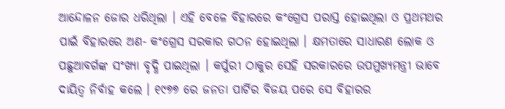ଆନ୍ଦୋଳନ ଜୋର ଧରିଥିଲା । ଏହି ବେଳେ ବିହାରରେ କଂଗ୍ରେସ ପରାସ୍ତ ହୋଇଥିଲା ଓ ପ୍ରଥମଥର ପାଇଁ ବିହାରରେ ଅଣ- କଂଗ୍ରେସ ସରକାର ଗଠନ ହୋଇଥିଲା । କ୍ଷମତାରେ ସାଧାରଣ ଲୋକ ଓ ପଛୁଆବର୍ଗଙ୍କ ସଂଖ୍ୟା ବୃଦ୍ଧି ପାଇଥିଲା । କର୍ପୁରୀ ଠାକୁର ସେହି ସରକାରରେ ଉପମୁଖ୍ୟମନ୍ତ୍ରୀ ଭାବେ ଦାୟିତ୍ୱ ନିର୍ବାହ କଲେ । ୧୯୭୭ ରେ ଜନତା ପାର୍ଟିର ବିଜୟ ପରେ ସେ ବିହାରର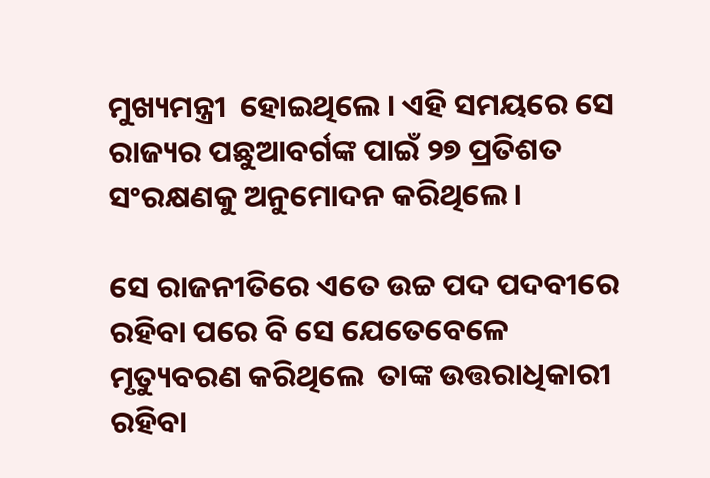ମୁଖ୍ୟମନ୍ତ୍ରୀ  ହୋଇଥିଲେ । ଏହି ସମୟରେ ସେ ରାଜ୍ୟର ପଛୁଆବର୍ଗଙ୍କ ପାଇଁ ୨୭ ପ୍ରତିଶତ ସଂରକ୍ଷଣକୁ ଅନୁମୋଦନ କରିଥିଲେ ।

ସେ ରାଜନୀତିରେ ଏତେ ଉଚ୍ଚ ପଦ ପଦବୀରେ ରହିବା ପରେ ବି ସେ ଯେତେବେଳେ ମୃତ୍ୟୁବରଣ କରିଥିଲେ  ତାଙ୍କ ଉତ୍ତରାଧିକାରୀ ରହିବା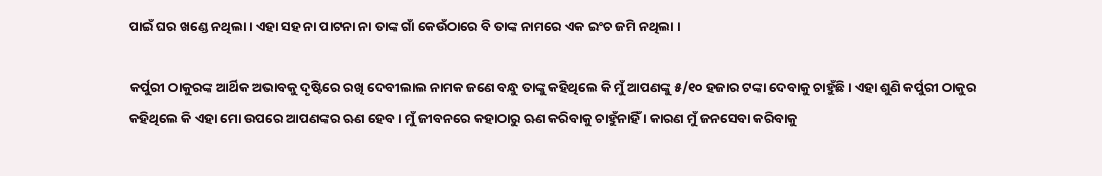ପାଇଁ ଘର ଖଣ୍ଡେ ନଥିଲା । ଏହା ସହ ନା ପାଟନା ନା ତାଙ୍କ ଗାଁ କେଉଁଠାରେ ବି ତାଙ୍କ ନାମରେ ଏକ ଇଂଚ ଜମି ନଥିଲା ।

କର୍ପୁରୀ ଠାକୁରଙ୍କ ଆର୍ଥିକ ଅଭାବକୁ ଦୃଷ୍ଟିରେ ରଖି ଦେବୀଲାଲ ନାମକ ଜଣେ ବନ୍ଧୁ ତାଙ୍କୁ କହିଥିଲେ କି ମୁଁ ଆପଣଙ୍କୁ ୫/୧୦ ହଜାର ଟଙ୍କା ଦେବାକୁ ଚାହୁଁଛି । ଏହା ଶୁଣି କର୍ପୁରୀ ଠାକୁର କହିଥିଲେ କି ଏହା ମୋ ଉପରେ ଆପଣଙ୍କର ଋଣ ହେବ । ମୁଁ ଜୀବନରେ କହାଠାରୁ ଋଣ କରିବାକୁ ଚାହୁଁନାହିଁ । କାରଣ ମୁଁ ଜନସେବା କରିବାକୁ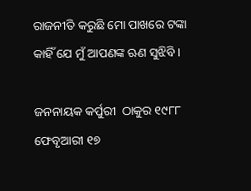ରାଜନୀତି କରୁଛି ମୋ ପାଖରେ ଟଙ୍କା କାହିଁ ଯେ ମୁଁ ଆପଣଙ୍କ ଋଣ ସୁଝିବି ।

ଜନନାୟକ କର୍ପୁରୀ  ଠାକୁର ୧୯୮୮ ଫେବୃଆରୀ ୧୭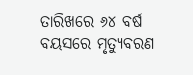ତାରିଖରେ ୬୪ ବର୍ଷ ବୟସରେ ମୃତ୍ୟୁବରଣ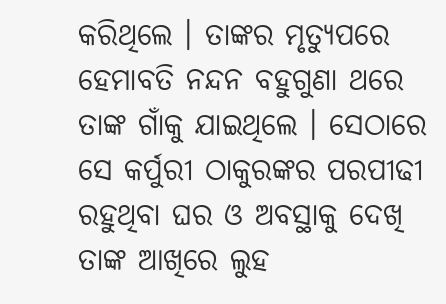କରିଥିଲେ । ତାଙ୍କର ମୃତ୍ୟୁପରେ ହେମାବତି ନନ୍ଦନ ବହୁଗୁଣା ଥରେ ତାଙ୍କ ଗାଁକୁ ଯାଇଥିଲେ । ସେଠାରେ ସେ କର୍ପୁରୀ ଠାକୁରଙ୍କର ପରପୀଢୀ ରହୁଥିବା ଘର ଓ ଅବସ୍ଥାକୁ ଦେଖି ତାଙ୍କ ଆଖିରେ ଲୁହ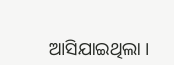ଆସିଯାଇଥିଲା ।